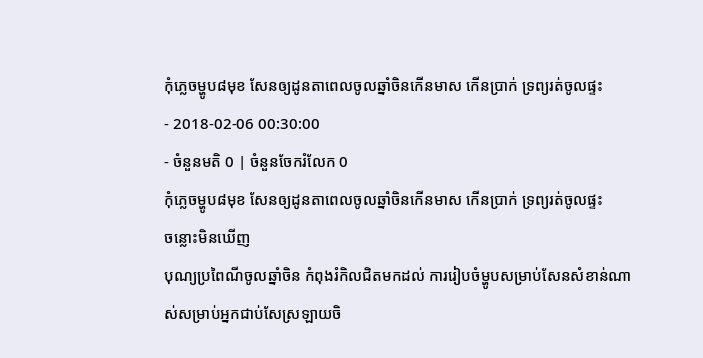កុំភ្លេចម្ហូប៨មុខ សែនឲ្យដូនតាពេលចូលឆ្នាំចិនកើនមាស កើនប្រាក់ ទ្រព្យរត់ចូលផ្ទះ
- 2018-02-06 00:30:00
- ចំនួនមតិ 0 | ចំនួនចែករំលែក 0
កុំភ្លេចម្ហូប៨មុខ សែនឲ្យដូនតាពេលចូលឆ្នាំចិនកើនមាស កើនប្រាក់ ទ្រព្យរត់ចូលផ្ទះ
ចន្លោះមិនឃើញ
បុណ្យប្រពៃណីចូលឆ្នាំចិន កំពុងរំកិលជិតមកដល់ ការរៀបចំម្ហូបសម្រាប់សែនសំខាន់ណាស់សម្រាប់អ្នកជាប់សែស្រឡាយចិ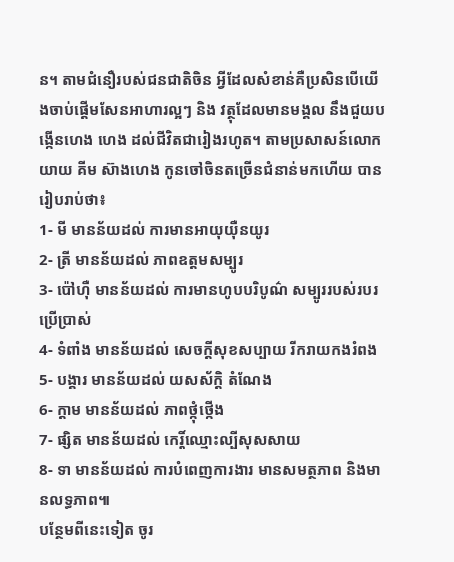ន។ តាមជំនឿរបស់ជនជាតិចិន អ្វីដែលសំខាន់គឺប្រសិនបើយើងចាប់ផ្តើមសែនអាហារល្អៗ និង វត្ថុដែលមានមង្គល នឹងជួយបង្កើនហេង ហេង ដល់ជីវិតជារៀងរហូត។ តាមប្រសាសន៍លោកយាយ គីម ស៊ាងហេង កូនចៅចិនតច្រើនជំនាន់មកហើយ បានរៀបរាប់ថា៖
1- មី មានន័យដល់ ការមានអាយុយ៉ឺនយូរ
2- ត្រី មានន័យដល់ ភាពឧត្តមសម្បូរ
3- ប៉ៅហ៊ឺ មានន័យដល់ ការមានហូបបរិបូណ៌ សម្បូររបស់របរប្រើប្រាស់
4- ទំពាំង មានន័យដល់ សេចក្តីសុខសប្បាយ រីករាយកងរំពង
5- បង្គារ មានន័យដល់ យសស័ក្តិ តំណែង
6- ក្តាម មានន័យដល់ ភាពថ្កុំថ្កើង
7- ផ្សិត មានន័យដល់ កេរ្តិ៍ឈ្មោះល្បីសុសសាយ
8- ទា មានន័យដល់ ការបំពេញការងារ មានសមត្ថភាព និងមានលទ្ធភាព៕
បន្ថែមពីនេះទៀត ចូរ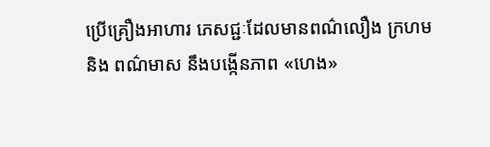ប្រើគ្រឿងអាហារ ភេសជ្ជៈដែលមានពណ៌លឿង ក្រហម និង ពណ៌មាស នឹងបង្កើនភាព «ហេង»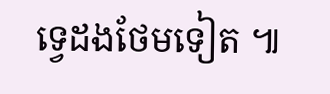ទ្វេដងថែមទៀត ៕